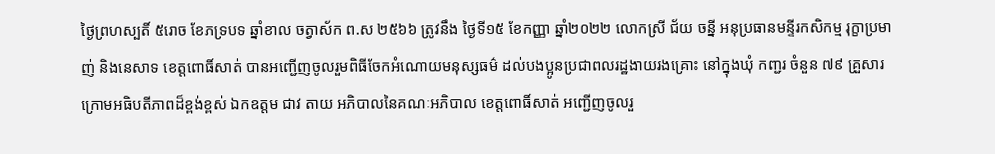ថ្ងៃព្រហស្បតិ៍ ៥រោច ខែភទ្របទ ឆ្នាំខាល ចត្វាស័ក ព.ស ២៥៦៦ ត្រូវនឹង ថ្ងៃទី១៥ ខែកញ្ញា ឆ្នាំ២០២២ លោកស្រី ជ័យ ចន្នី អនុប្រធានមន្ទីរកសិកម្ម រុក្ខាប្រមាញ់ និងនេសាទ ខេត្តពោធិ៍សាត់ បានអញ្ជេីញចូលរួមពិធីចែកអំណោយមនុស្សធម៌ ដល់បងប្អូនប្រជាពលរដ្ឋងាយរងគ្រោះ នៅក្នុងឃុំ កញ្ជរ ចំនួន ៧៩ គ្រួសារ ក្រោមអធិបតីភាពដ៏ខ្ពង់ខ្ពស់ ឯកឧត្តម ជាវ តាយ អភិបាលនៃគណៈអភិបាល ខេត្តពោធិ៍សាត់ អញ្ជើញចូលរួ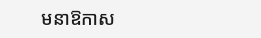មនាឱកាស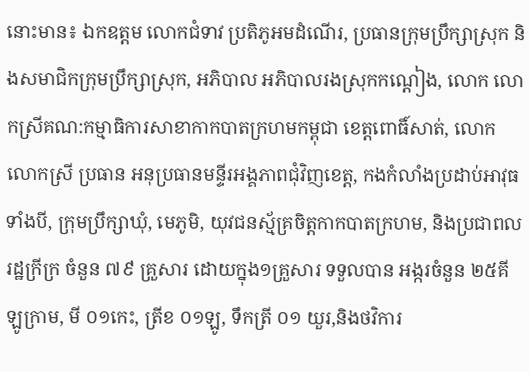នោះមាន៖ ឯកឧត្តម លោកជំទាវ ប្រតិភូអមដំណើរ, ប្រធានក្រុមប្រឹក្សាស្រុក និងសមាជិកក្រុមប្រឹក្សាស្រុក, អភិបាល អភិបាលរងស្រុកកណ្តៀង, លោក លោកស្រីគណ:កម្មាធិការសាខាកាកបាតក្រហមកម្ពុជា ខេត្តពោធិ៍សាត់, លោក លោកស្រី ប្រធាន អនុប្រធានមន្ទីរអង្គភាពជុំវិញខេត្ត, កងកំលាំងប្រដាប់អាវុធទាំងបី, ក្រុមប្រឹក្សាឃុំ, មេភូមិ, យុវជនស្ម័គ្រចិត្តកាកបាតក្រហម, និងប្រជាពលរដ្ឋក្រីក្រ ចំនួន ៧៩ គ្រួសារ ដោយក្នុង១គ្រួសារ ទទួលបាន អង្ករចំនួន ២៥គីឡូក្រាម, មី ០១កេះ, ត្រីខ ០១ឡូ, ទឹកត្រី ០១ យួរ,និងថវិការ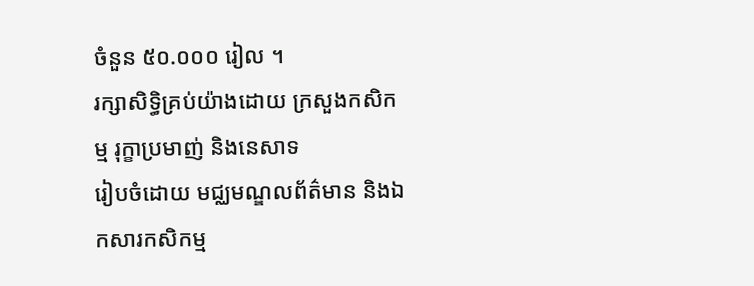ចំនួន ៥០.០០០ រៀល ។
រក្សាសិទិ្ធគ្រប់យ៉ាងដោយ ក្រសួងកសិកម្ម រុក្ខាប្រមាញ់ និងនេសាទ
រៀបចំដោយ មជ្ឈមណ្ឌលព័ត៌មាន និងឯកសារកសិកម្ម